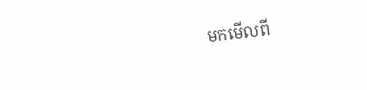មកមើលពី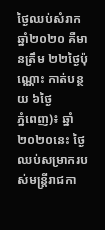ថ្ងៃឈប់សំរាក ឆ្នាំ២០២០ គឺមានត្រឹម ២២ថ្ងៃប៉ុណ្ណោះ កាត់បន្ថយ ៦ថ្ងៃ
ភ្នំពេញ)៖ ឆ្នាំ២០២០នេះ ថ្ងៃឈប់សម្រាករបស់មន្ត្រីរាជកា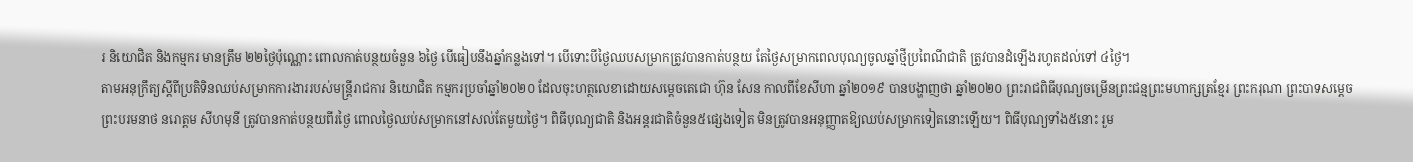រ និយោជិត និងកម្មករ មានត្រឹម ២២ថ្ងៃប៉ុណ្ណោះ ពោលកាត់បន្ថយចំនួន ៦ថ្ងៃ បើធៀបនឹងឆ្នាំកន្លងទៅ។ បើទោះបីថ្ងៃឈបសម្រាកត្រូវបានកាត់បន្ថយ តែថ្ងៃសម្រាកពេលបុណ្យចូលឆ្នាំថ្មីប្រពៃណីជាតិ ត្រូវបានដំឡើងរហូតដល់ទៅ ៤ថ្ងៃ។
តាមអនុក្រឹត្យស្តីពីប្រតិទិនឈប់សម្រាកការងាររបស់មន្ត្រីរាជការ និយោជិត កម្មករប្រចាំឆ្នាំ២០២០ ដែលចុះហត្ថលេខាដោយសម្តេចតេជោ ហ៊ុន សែន កាលពីខែសីហា ឆ្នាំ២០១៩ បានបង្ហាញថា ឆ្នាំ២០២០ ព្រះរាជពិធីបុណ្យចម្រើនព្រះជន្មព្រះមហាក្សត្រខ្មែរ ព្រះករុណា ព្រះបាទសម្តេច ព្រះបរមនាថ នរោត្តម សីហមុនី ត្រូវបានកាត់បន្ថយពីរថ្ងៃ ពោលថ្ងៃឈប់សម្រាកនៅសល់តែមួយថ្ងៃ។ ពិធីបុណ្យជាតិ និងអន្តរជាតិចំនួន៥ផ្សេងទៀត មិនត្រូវបានអនុញ្ញាតឱ្យឈប់សម្រាកទៀតនោះឡើយ។ ពិធីបុណ្យទាំង៥នោះ រួម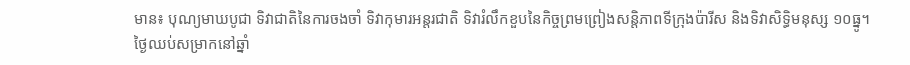មាន៖ បុណ្យមាឃបូជា ទិវាជាតិនៃការចងចាំ ទិវាកុមារអន្តរជាតិ ទិវារំលឹកខួបនៃកិច្ចព្រមព្រៀងសន្តិភាពទីក្រុងប៉ារីស និងទិវាសិទ្ធិមនុស្ស ១០ធ្នូ។
ថ្ងៃឈប់សម្រាកនៅឆ្នាំ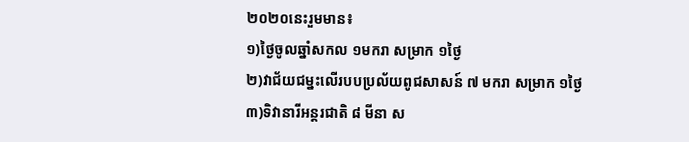២០២០នេះរួមមាន៖
១)ថ្ងៃចូលឆ្នាំសកល ១មករា សម្រាក ១ថ្ងៃ
២)វាជ័យជម្នះលើរបបប្រល័យពូជសាសន៍ ៧ មករា សម្រាក ១ថ្ងៃ
៣)ទិវានារីអន្តរជាតិ ៨ មីនា ស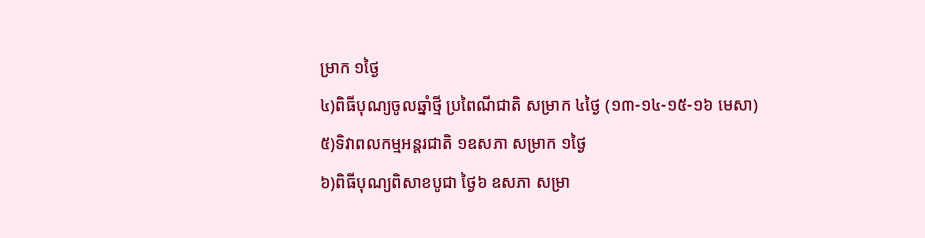ម្រាក ១ថ្ងៃ
៤)ពិធីបុណ្យចូលឆ្នាំថ្មី ប្រពៃណីជាតិ សម្រាក ៤ថ្ងៃ (១៣-១៤-១៥-១៦ មេសា)
៥)ទិវាពលកម្មអន្តរជាតិ ១ឧសភា សម្រាក ១ថ្ងៃ
៦)ពិធីបុណ្យពិសាខបូជា ថ្ងៃ៦ ឧសភា សម្រា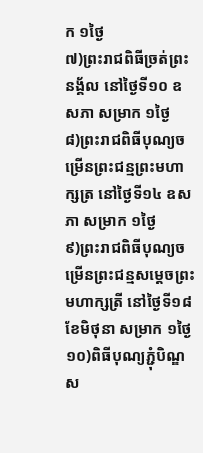ក ១ថ្ងៃ
៧)ព្រះរាជពិធីច្រត់ព្រះនង្គ័ល នៅថ្ងៃទី១០ ឧសភា សម្រាក ១ថ្ងៃ
៨)ព្រះរាជពិធីបុណ្យចម្រើនព្រះជន្មព្រះមហាក្សត្រ នៅថ្ងៃទី១៤ ឧសភា សម្រាក ១ថ្ងៃ
៩)ព្រះរាជពិធីបុណ្យចម្រើនព្រះជន្មសម្តេចព្រះមហាក្សត្រី នៅថ្ងៃទី១៨ ខែមិថុនា សម្រាក ១ថ្ងៃ
១០)ពិធីបុណ្យភ្ជុំបិណ្ឌ ស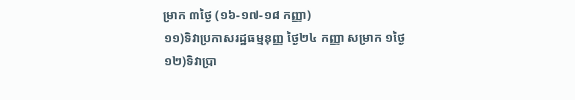ម្រាក ៣ថ្ងៃ (១៦-១៧-១៨ កញ្ញា)
១១)ទិវាប្រកាសរដ្ឋធម្មនុញ្ញ ថ្ងៃ២៤ កញ្ញា សម្រាក ១ថ្ងៃ
១២)ទិវាប្រា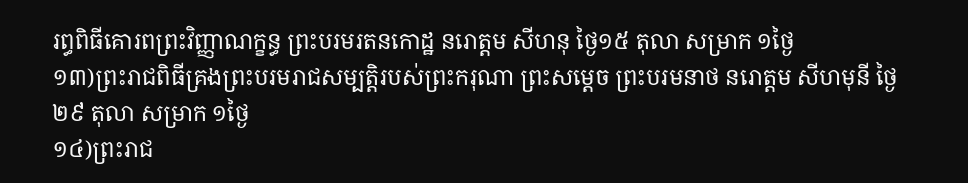រព្ធពិធីគោរពព្រះវិញ្ញាណក្ខន្ធ ព្រះបរមរតនកោដ្ឋ នរោត្តម សីហនុ ថ្ងៃ១៥ តុលា សម្រាក ១ថ្ងៃ
១៣)ព្រះរាជពិធីគ្រងព្រះបរមរាជសម្បត្តិរបស់ព្រះករុណា ព្រះសម្តេច ព្រះបរមនាថ នរោត្តម សីហមុនី ថ្ងៃ២៩ តុលា សម្រាក ១ថ្ងៃ
១៤)ព្រះរាជ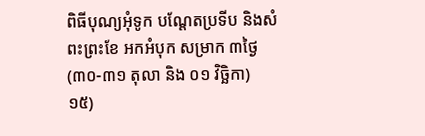ពិធីបុណ្យអុំទូក បណ្តែតប្រទីប និងសំពះព្រះខែ អកអំបុក សម្រាក ៣ថ្ងៃ (៣០-៣១ តុលា និង ០១ វិច្ឆិកា)
១៥)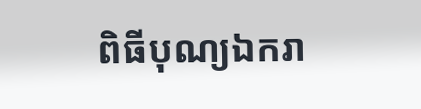ពិធីបុណ្យឯករា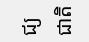ជ្យជាតិ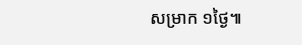សម្រាក ១ថ្ងៃ៕